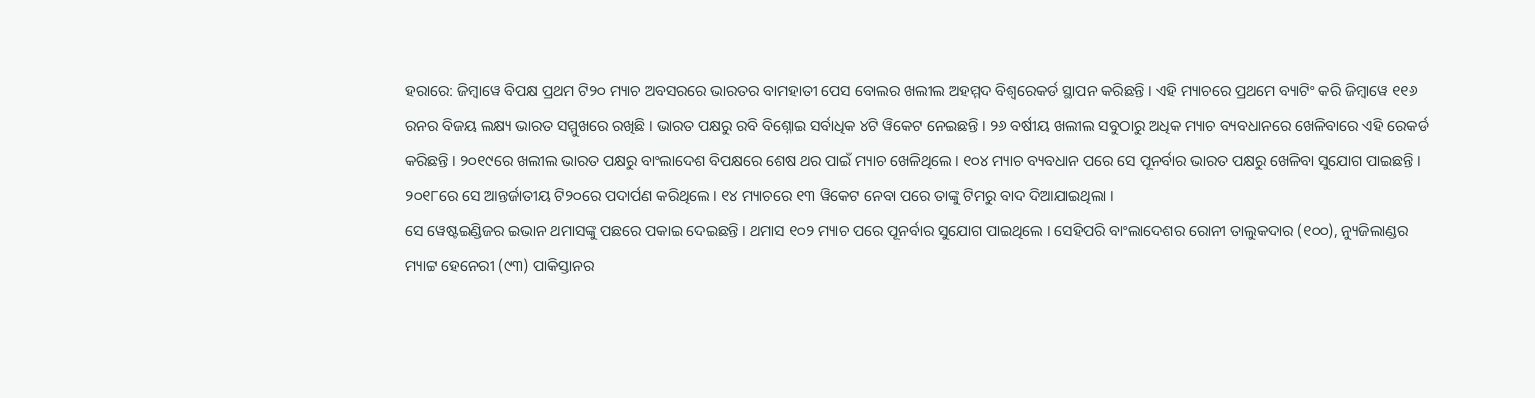ହରାରେ: ଜିମ୍ବାୱେ ବିପକ୍ଷ ପ୍ରଥମ ଟି୨୦ ମ୍ୟାଚ ଅବସରରେ ଭାରତର ବାମହାତୀ ପେସ ବୋଲର ଖଲୀଲ ଅହମ୍ମଦ ବିଶ୍ୱରେକର୍ଡ ସ୍ଥାପନ କରିଛନ୍ତି । ଏହି ମ୍ୟାଚରେ ପ୍ରଥମେ ବ୍ୟାଟିଂ କରି ଜିମ୍ବାୱେ ୧୧୬ ରନର ବିଜୟ ଲକ୍ଷ୍ୟ ଭାରତ ସମ୍ମୁଖରେ ରଖିଛି । ଭାରତ ପକ୍ଷରୁ ରବି ବିଶ୍ନୋଇ ସର୍ବାଧିକ ୪ଟି ୱିକେଟ ନେଇଛନ୍ତି । ୨୬ ବର୍ଷୀୟ ଖଲୀଲ ସବୁଠାରୁ ଅଧିକ ମ୍ୟାଚ ବ୍ୟବଧାନରେ ଖେଳିବାରେ ଏହି ରେକର୍ଡ କରିଛନ୍ତି । ୨୦୧୯ରେ ଖଲୀଲ ଭାରତ ପକ୍ଷରୁ ବାଂଲାଦେଶ ବିପକ୍ଷରେ ଶେଷ ଥର ପାଇଁ ମ୍ୟାଚ ଖେଳିଥିଲେ । ୧୦୪ ମ୍ୟାଚ ବ୍ୟବଧାନ ପରେ ସେ ପୂନର୍ବାର ଭାରତ ପକ୍ଷରୁ ଖେଳିବା ସୁଯୋଗ ପାଇଛନ୍ତି । ୨୦୧୮ରେ ସେ ଆନ୍ତର୍ଜାତୀୟ ଟି୨୦ରେ ପଦାର୍ପଣ କରିଥିଲେ । ୧୪ ମ୍ୟାଚରେ ୧୩ ୱିକେଟ ନେବା ପରେ ତାଙ୍କୁ ଟିମରୁ ବାଦ ଦିଆଯାଇଥିଲା ।
ସେ ୱେଷ୍ଟଇଣ୍ଡିଜର ଇଭାନ ଥମାସଙ୍କୁ ପଛରେ ପକାଇ ଦେଇଛନ୍ତି । ଥମାସ ୧୦୨ ମ୍ୟାଚ ପରେ ପୂନର୍ବାର ସୁଯୋଗ ପାଇଥିଲେ । ସେହିପରି ବାଂଲାଦେଶର ରୋନୀ ତାଲୁକଦାର (୧୦୦), ନ୍ୟୁଜିଲାଣ୍ଡର ମ୍ୟାଟ୍ଟ ହେନେରୀ (୯୩) ପାକିସ୍ତାନର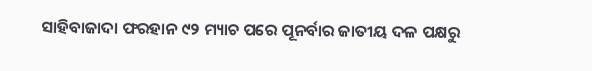ସାହିବାଜାଦା ଫରହାନ ୯୨ ମ୍ୟାଚ ପରେ ପୂନର୍ବାର ଜାତୀୟ ଦଳ ପକ୍ଷରୁ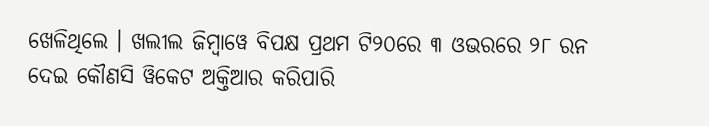ଖେଳିଥିଲେ । ଖଲୀଲ ଜିମ୍ବାୱେ ବିପକ୍ଷ ପ୍ରଥମ ଟି୨୦ରେ ୩ ଓଭରରେ ୨୮ ରନ ଦେଇ କୌଣସି ୱିକେଟ ଅକ୍ତିଆର କରିପାରି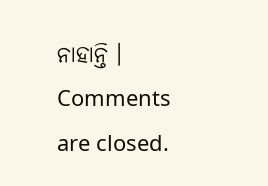ନାହାନ୍ତି ।
Comments are closed.